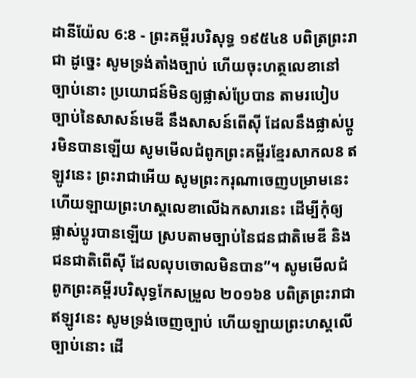ដានីយ៉ែល 6:8 - ព្រះគម្ពីរបរិសុទ្ធ ១៩៥៤8 បពិត្រព្រះរាជា ដូច្នេះ សូមទ្រង់តាំងច្បាប់ ហើយចុះហត្ថលេខានៅច្បាប់នោះ ប្រយោជន៍មិនឲ្យផ្លាស់ប្រែបាន តាមរបៀបច្បាប់នៃសាសន៍មេឌី នឹងសាសន៍ពើស៊ី ដែលនឹងផ្លាស់ប្តូរមិនបានឡើយ សូមមើលជំពូកព្រះគម្ពីរខ្មែរសាកល8 ឥឡូវនេះ ព្រះរាជាអើយ សូមព្រះករុណាចេញបម្រាមនេះ ហើយឡាយព្រះហស្តលេខាលើឯកសារនេះ ដើម្បីកុំឲ្យផ្លាស់ប្ដូរបានឡើយ ស្របតាមច្បាប់នៃជនជាតិមេឌី និងជនជាតិពើស៊ី ដែលលុបចោលមិនបាន”។ សូមមើលជំពូកព្រះគម្ពីរបរិសុទ្ធកែសម្រួល ២០១៦8 បពិត្រព្រះរាជា ឥឡូវនេះ សូមទ្រង់ចេញច្បាប់ ហើយឡាយព្រះហស្តលើច្បាប់នោះ ដើ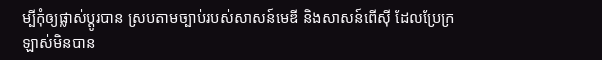ម្បីកុំឲ្យផ្លាស់ប្ដូរបាន ស្របតាមច្បាប់របស់សាសន៍មេឌី និងសាសន៍ពើស៊ី ដែលប្រែក្រឡាស់មិនបាន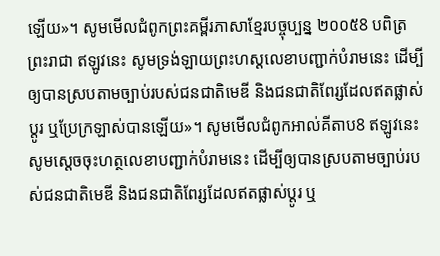ឡើយ»។ សូមមើលជំពូកព្រះគម្ពីរភាសាខ្មែរបច្ចុប្បន្ន ២០០៥8 បពិត្រព្រះរាជា ឥឡូវនេះ សូមទ្រង់ឡាយព្រះហស្ដលេខាបញ្ជាក់បំរាមនេះ ដើម្បីឲ្យបានស្របតាមច្បាប់របស់ជនជាតិមេឌី និងជនជាតិពែរ្សដែលឥតផ្លាស់ប្ដូរ ឬប្រែក្រឡាស់បានឡើយ»។ សូមមើលជំពូកអាល់គីតាប8 ឥឡូវនេះ សូមស្តេចចុះហត្ថលេខាបញ្ជាក់បំរាមនេះ ដើម្បីឲ្យបានស្របតាមច្បាប់របស់ជនជាតិមេឌី និងជនជាតិពែរ្សដែលឥតផ្លាស់ប្ដូរ ឬ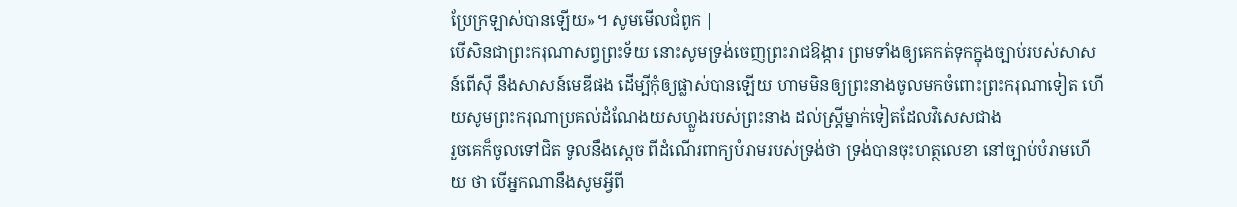ប្រែក្រឡាស់បានឡើយ»។ សូមមើលជំពូក |
បើសិនជាព្រះករុណាសព្វព្រះទ័យ នោះសូមទ្រង់ចេញព្រះរាជឱង្ការ ព្រមទាំងឲ្យគេកត់ទុកក្នុងច្បាប់របស់សាសន៍ពើស៊ី នឹងសាសន៍មេឌីផង ដើម្បីកុំឲ្យផ្លាស់បានឡើយ ហាមមិនឲ្យព្រះនាងចូលមកចំពោះព្រះករុណាទៀត ហើយសូមព្រះករុណាប្រគល់ដំណែងយសហ្លួងរបស់ព្រះនាង ដល់ស្ត្រីម្នាក់ទៀតដែលវិសេសជាង
រួចគេក៏ចូលទៅជិត ទូលនឹងស្តេច ពីដំណើរពាក្យបំរាមរបស់ទ្រង់ថា ទ្រង់បានចុះហត្ថលេខា នៅច្បាប់បំរាមហើយ ថា បើអ្នកណានឹងសូមអ្វីពី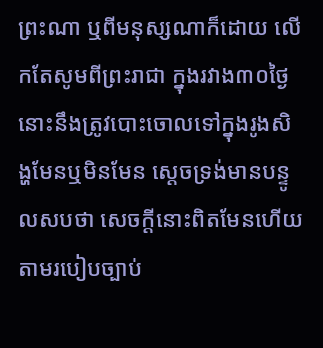ព្រះណា ឬពីមនុស្សណាក៏ដោយ លើកតែសូមពីព្រះរាជា ក្នុងរវាង៣០ថ្ងៃ នោះនឹងត្រូវបោះចោលទៅក្នុងរូងសិង្ហមែនឬមិនមែន ស្តេចទ្រង់មានបន្ទូលសបថា សេចក្ដីនោះពិតមែនហើយ តាមរបៀបច្បាប់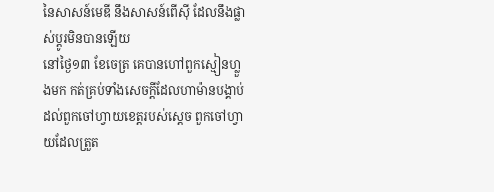នៃសាសន៍មេឌី នឹងសាសន៍ពើស៊ី ដែលនឹងផ្លាស់ប្តូរមិនបានឡើយ
នៅថ្ងៃ១៣ ខែចេត្រ គេបានហៅពួកស្មៀនហ្លួងមក កត់គ្រប់ទាំងសេចក្ដីដែលហាម៉ានបង្គាប់ដល់ពួកចៅហ្វាយខេត្តរបស់ស្តេច ពួកចៅហ្វាយដែលត្រួត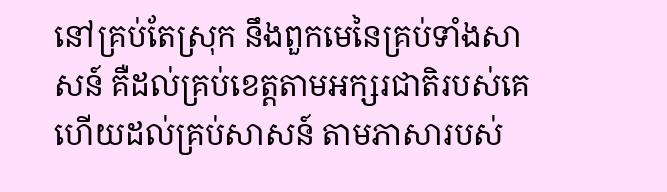នៅគ្រប់តែស្រុក នឹងពួកមេនៃគ្រប់ទាំងសាសន៍ គឺដល់គ្រប់ខេត្តតាមអក្សរជាតិរបស់គេ ហើយដល់គ្រប់សាសន៍ តាមភាសារបស់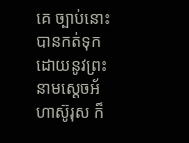គេ ច្បាប់នោះបានកត់ទុកដោយនូវព្រះនាមស្តេចអ័ហាស៊ូរុស ក៏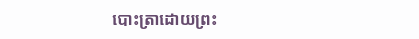បោះត្រាដោយព្រះ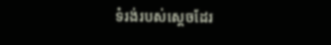ទំរង់របស់ស្តេចដែរ